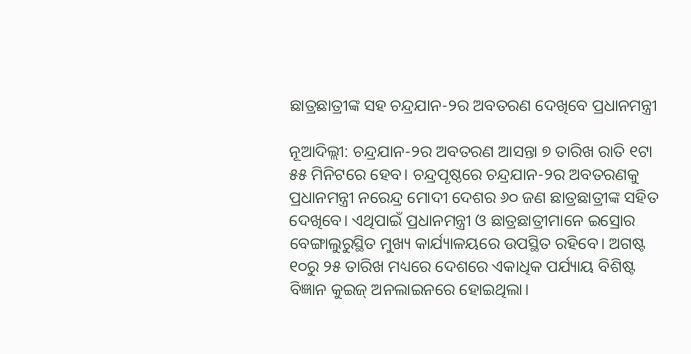ଛାତ୍ରଛାତ୍ରୀଙ୍କ ସହ ଚନ୍ଦ୍ରଯାନ-୨ର ଅବତରଣ ଦେଖିବେ ପ୍ରଧାନମନ୍ତ୍ରୀ

ନୂଆଦିଲ୍ଲୀ: ଚନ୍ଦ୍ରଯାନ-୨ର ଅବତରଣ ଆସନ୍ତା ୭ ତାରିଖ ରାତି ୧ଟା ୫୫ ମିନିଟରେ ହେବ। ଚନ୍ଦ୍ରପୃଷ୍ଠରେ ଚନ୍ଦ୍ରଯାନ-୨ର ଅବତରଣକୁ ପ୍ରଧାନମନ୍ତ୍ରୀ ନରେନ୍ଦ୍ର ମୋଦୀ ଦେଶର ୬୦ ଜଣ ଛାତ୍ରଛାତ୍ରୀଙ୍କ ସହିତ ଦେଖି‌ବେ। ଏଥିପାଇଁ ପ୍ରଧାନମନ୍ତ୍ରୀ ଓ ଛାତ୍ରଛାତ୍ରୀମାନେ ଇସ୍ରୋର ବେଙ୍ଗାଲୁରୁସ୍ଥିତ ମୁଖ୍ୟ କାର୍ଯ୍ୟାଳୟରେ ଉପସ୍ଥିତ ରହିବେ। ଅଗଷ୍ଟ ୧୦ରୁ ୨୫ ତାରିଖ ମଧ୍ୟରେ ଦେଶରେ ଏକାଧିକ ପର୍ଯ୍ୟାୟ ବିଶିଷ୍ଟ ବିଜ୍ଞାନ କୁଇଜ୍ ଅନଲାଇନରେ ହୋଇଥିଲା।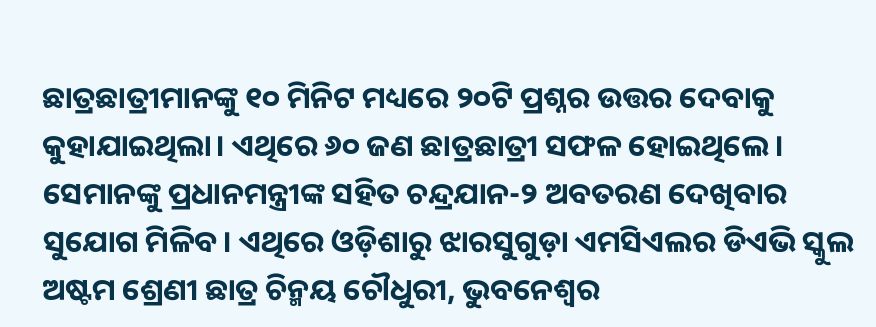ଛାତ୍ରଛାତ୍ରୀମାନଙ୍କୁ ୧୦ ମିନିଟ ମଧ୍ୟରେ ୨୦ଟି ପ୍ରଶ୍ନର ଉତ୍ତର ଦେବାକୁ କୁହାଯାଇଥିଲା। ଏଥିରେ ୬୦ ଜଣ ଛାତ୍ରଛାତ୍ରୀ ସଫଳ ହୋଇଥିଲେ। ସେମାନଙ୍କୁ ପ୍ରଧାନମନ୍ତ୍ରୀଙ୍କ ସହିତ ଚନ୍ଦ୍ରଯାନ-୨ ଅବତରଣ ଦେଖିବାର ସୁଯୋଗ ମିଳିବ। ଏଥିରେ ଓଡ଼ିଶାରୁ ଝାରସୁଗୁଡ଼ା ଏମସିଏଲର ଡିଏଭି ସ୍କୁଲ ଅଷ୍ଟମ ଶ୍ରେଣୀ ଛାତ୍ର ଚିନ୍ମୟ ଚୌଧୁରୀ, ଭୁବନେଶ୍ବର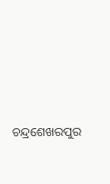ଚନ୍ଦ୍ରଶେଖରପୁର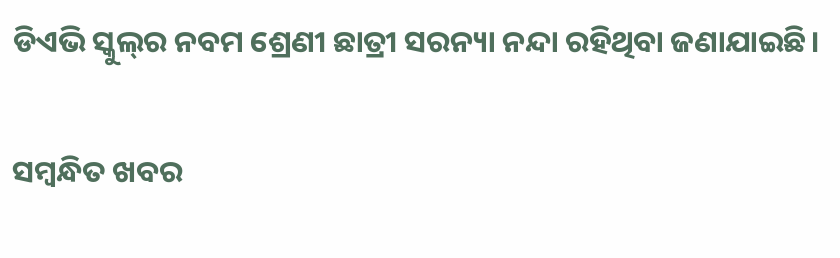ଡିଏଭି ସ୍କୁଲ୍‌ର ନବମ ଶ୍ରେଣୀ ଛାତ୍ରୀ ସରନ୍ୟା ନନ୍ଦା ରହିଥିବା ଜଣାଯାଇଛି।

ସମ୍ବନ୍ଧିତ ଖବର